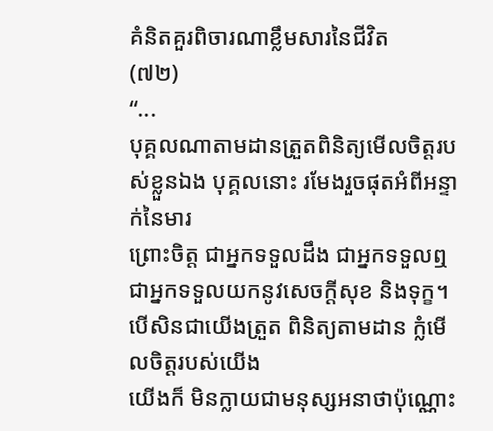គំនិតគួរពិចារណាខ្លឹមសារនៃជីវិត
(៧២)
“...
បុគ្គលណាតាមដានត្រួតពិនិត្យមើលចិត្តរបស់ខ្លួនឯង បុគ្គលនោះ រមែងរួចផុតអំពីអន្ទាក់នៃមារ
ព្រោះចិត្ត ជាអ្នកទទួលដឹង ជាអ្នកទទួលឮ ជាអ្នកទទួលយកនូវសេចក្ដីសុខ និងទុក្ខ។
បើសិនជាយើងត្រួត ពិនិត្យតាមដាន ក្លំមើលចិត្តរបស់យើង
យើងក៏ មិនក្លាយជាមនុស្សអនាថាប៉ុណ្ណោះ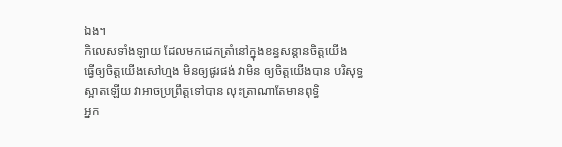ឯង។
កិលេសទាំងឡាយ ដែលមកដេកត្រាំនៅក្នុងខន្ធសន្ដានចិត្តយើង
ធ្វើឲ្យចិត្តយើងសៅហ្មង មិនឲ្យផូរផង់ វាមិន ឲ្យចិត្តយើងបាន បរិសុទ្ធស្អាតឡើយ វាអាចប្រព្រឹត្តទៅបាន លុះត្រាណាតែមានពុទ្ធិ
អ្នក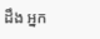ដឹង អ្នក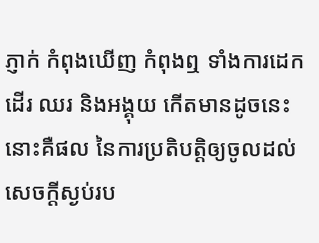ភ្ញាក់ កំពុងឃើញ កំពុងឮ ទាំងការដេក ដើរ ឈរ និងអង្គុយ កើតមានដូចនេះ
នោះគឺផល នៃការប្រតិបត្តិឲ្យចូលដល់ សេចក្ដីស្ងប់រប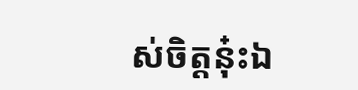ស់ចិត្តនុ៎ះឯ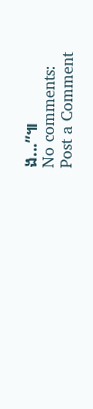ង...”៕
No comments:
Post a Comment